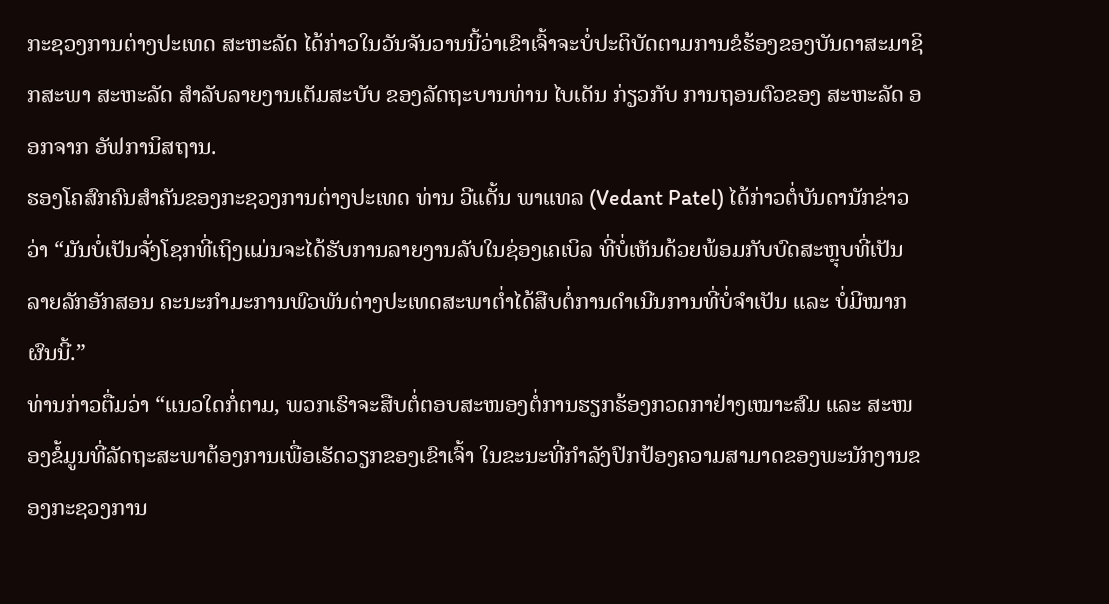ກະຊວງການຕ່າງປະເທດ ສະຫະລັດ ໄດ້ກ່າວໃນວັນຈັນວານນີ້ວ່າເຂົາເຈົ້າຈະບໍ່ປະຕິບັດຕາມການຂໍຮ້ອງຂອງບັນດາສະມາຊິກສະພາ ສະຫະລັດ ສຳລັບລາຍງານເຕັມສະບັບ ຂອງລັດຖະບານທ່ານ ໄບເດັນ ກ່ຽວກັບ ການຖອນຕົວຂອງ ສະຫະລັດ ອອກຈາກ ອັຟການິສຖານ.
ຮອງໂຄສົກຄົນສຳຄັນຂອງກະຊວງການຕ່າງປະເທດ ທ່ານ ວີແດັ້ນ ພາແທລ (Vedant Patel) ໄດ້ກ່າວຕໍ່ບັນດານັກຂ່າວວ່າ “ມັນບໍ່ເປັນຈັ່ງໂຊກທີ່ເຖິງແມ່ນຈະໄດ້ຮັບການລາຍງານລັບໃນຊ່ອງເຄເບິລ ທີ່ບໍ່ເຫັນດ້ວຍພ້ອມກັບບົດສະຫຼຸບທີ່ເປັນລາຍລັກອັກສອນ ຄະນະກຳມະການພົວພັນຕ່າງປະເທດສະພາຕ່ຳໄດ້ສືບຕໍ່ການດຳເນີນການທີ່ບໍ່ຈຳເປັນ ແລະ ບໍ່ມີໝາກຜົນນີ້.”
ທ່ານກ່າວຕື່ມວ່າ “ແນວໃດກໍ່ຕາມ, ພວກເຮົາຈະສືບຕໍ່ຕອບສະໜອງຕໍ່ການຮຽກຮ້ອງກວດກາຢ່າງເໝາະສົມ ແລະ ສະໜອງຂໍ້ມູນທີ່ລັດຖະສະພາຕ້ອງການເພື່ອເຮັດວຽກຂອງເຂົາເຈົ້າ ໃນຂະນະທີ່ກຳລັງປົກປ້ອງຄວາມສາມາດຂອງພະນັກງານຂອງກະຊວງການ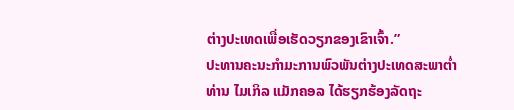ຕ່າງປະເທດເພື່ອເຮັດວຽກຂອງເຂົາເຈົ້າ.”
ປະທານຄະນະກຳມະການພົວພັນຕ່າງປະເທດສະພາຕ່ຳ ທ່ານ ໄມເກິລ ແມັກຄອລ ໄດ້ຮຽກຮ້ອງລັດຖະ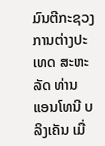ມົນຕີກະຊວງການຕ່າງປະເທດ ສະຫະລັດ ທ່ານ ແອນໂທນີ ບລິງເຄັນ ເມື່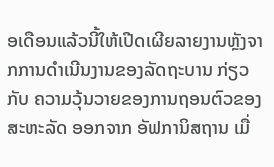ອເດືອນແລ້ວນີ້ໃຫ້ເປີດເຜີຍລາຍງານຫຼັງຈາກການດຳເນີນງານຂອງລັດຖະບານ ກ່ຽວກັບ ຄວາມວຸ້ນວາຍຂອງການຖອນຕົວຂອງ ສະຫະລັດ ອອກຈາກ ອັຟການິສຖານ ເມື່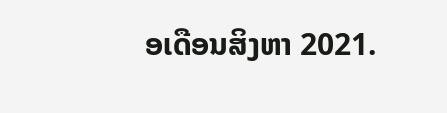ອເດືອນສິງຫາ 2021.